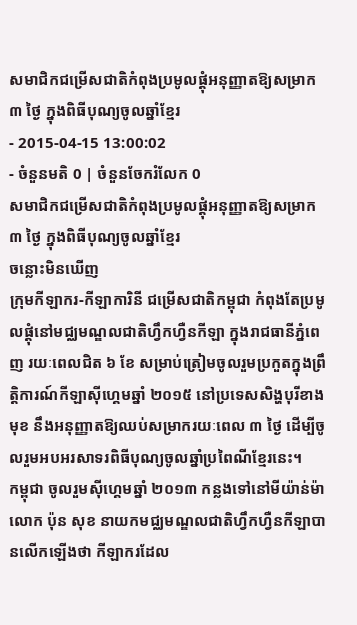សមាជិកជម្រើសជាតិកំពុងប្រមូលផ្ដុំអនុញ្ញាតឱ្យសម្រាក ៣ ថ្ងៃ ក្នុងពិធីបុណ្យចូលឆ្នាំខ្មែរ
- 2015-04-15 13:00:02
- ចំនួនមតិ 0 | ចំនួនចែករំលែក 0
សមាជិកជម្រើសជាតិកំពុងប្រមូលផ្ដុំអនុញ្ញាតឱ្យសម្រាក ៣ ថ្ងៃ ក្នុងពិធីបុណ្យចូលឆ្នាំខ្មែរ
ចន្លោះមិនឃើញ
ក្រុមកីឡាករ-កីឡាការិនី ជម្រើសជាតិកម្ពុជា កំពុងតែប្រមូលផ្ដុំនៅមជ្ឈមណ្ឌលជាតិហ្វឹកហ្វឺនកីឡា ក្នុងរាជធានីភ្នំពេញ រយៈពេលជិត ៦ ខែ សម្រាប់ត្រៀមចូលរួមប្រកួតក្នុងព្រឹត្តិការណ៍កីឡាស៊ីហ្គេមឆ្នាំ ២០១៥ នៅប្រទេសសិង្ហបុរីខាងមុខ នឹងអនុញ្ញាតឱ្យឈប់សម្រាករយៈពេល ៣ ថ្ងៃ ដើម្បីចូលរួមអបអរសាទរពិធីបុណ្យចូលឆ្នាំប្រពៃណីខ្មែរនេះ។
កម្ពុជា ចូលរួមស៊ីហ្គេមឆ្នាំ ២០១៣ កន្លងទៅនៅមីយ៉ាន់ម៉ា
លោក ប៉ុន សុខ នាយកមជ្ឈមណ្ឌលជាតិហ្វឹកហ្វឺនកីឡាបានលើកឡើងថា កីឡាករដែល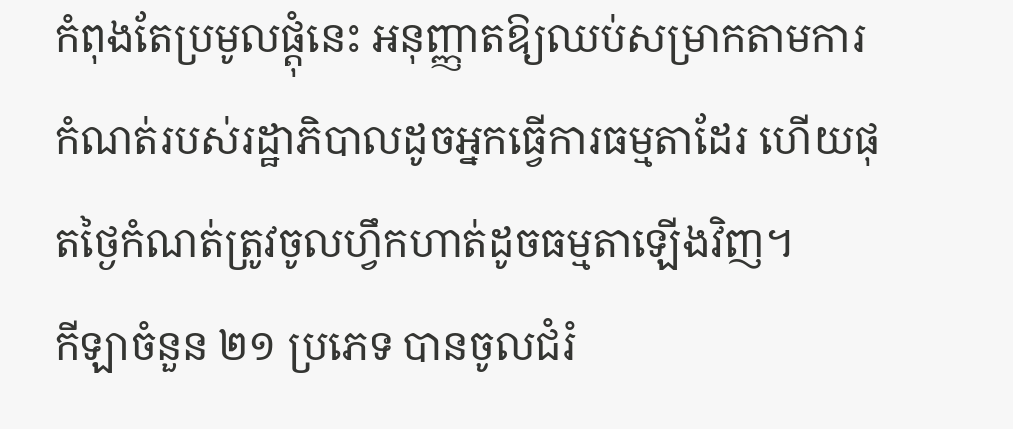កំពុងតែប្រមូលផ្ដុំនេះ អនុញ្ញាតឱ្យឈប់សម្រាកតាមការកំណត់របស់រដ្ឋាភិបាលដូចអ្នកធ្វើការធម្មតាដែរ ហើយផុតថ្ងៃកំណត់ត្រូវចូលហ្វឹកហាត់ដូចធម្មតាឡើងវិញ។
កីឡាចំនួន ២១ ប្រភេទ បានចូលជំរំ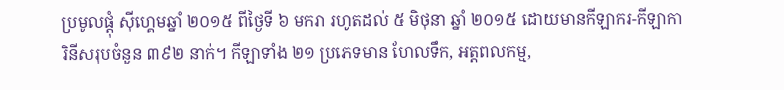ប្រមូលផ្ដុំ ស៊ីហ្គេមឆ្នាំ ២០១៥ ពីថ្ងៃទី ៦ មករា រហូតដល់ ៥ មិថុនា ឆ្នាំ ២០១៥ ដោយមានកីឡាករ-កីឡាការិនីសរុបចំនួន ៣៩២ នាក់។ កីឡាទាំង ២១ ប្រភេទមាន ហែលទឹក, អត្តពលកម្ម,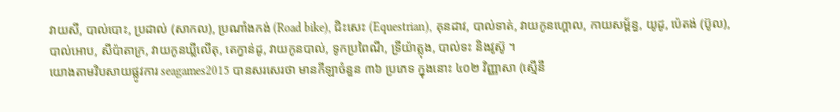វាយសី, បាល់បោះ, ប្រដាល់ (សាកល), ប្រណាំងកង់ (Road bike), ជិះសេះ (Equestrian), គុនដាវ, បាល់ទាត់, វាយកូនហ្គោល, កាយសម្ព័ន្ធ, យូដូ, ប៉េតង់ (ប៊ូល), បាល់អោប, សីប៉ាតាក្រ, វាយកូនឃ្លីលើតុ, តេក្វាន់ដូ, វាយកូនបាល់, ទូកប្រពៃណី, ទ្រីយ៉ាត្លុង, បាល់ទះ និងវូស៊ូ ។
យោងតាមវិបសាយផ្លូវការ seagames2015 បានសរសេរថា មានកីឡាចំនួន ៣៦ ប្រភេទ ក្នុងនោះ ៤០២ វិញ្ញាសា (ស្មើនឹ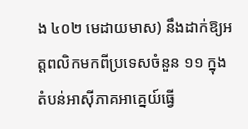ង ៤០២ មេដាយមាស) នឹងដាក់ឱ្យអត្តពលិកមកពីប្រទេសចំនួន ១១ ក្នុងតំបន់អាស៊ីភាគអាគ្នេយ៍ធ្វើ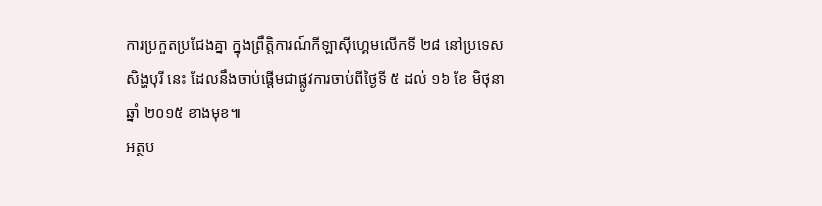ការប្រកួតប្រជែងគ្នា ក្នុងព្រឹត្តិការណ៍កីឡាស៊ីហ្គេមលើកទី ២៨ នៅប្រទេសសិង្ហបុរី នេះ ដែលនឹងចាប់ផ្ដើមជាផ្លូវការចាប់ពីថ្ងៃទី ៥ ដល់ ១៦ ខែ មិថុនា ឆ្នាំ ២០១៥ ខាងមុខ៕
អត្ថប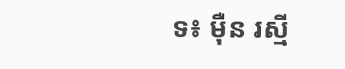ទ៖ ម៉ឺន រស្មី